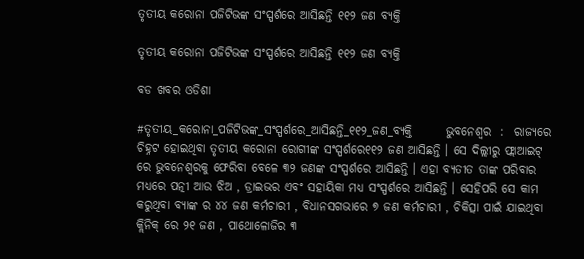ତୃତୀୟ କରୋନା ପଜିଟିଭଙ୍କ ସଂସ୍ପର୍ଶରେ ଆସିଛନ୍ତି ୧୧୨ ଜଣ ବ୍ୟକ୍ତି

ତୃତୀୟ କରୋନା ପଜିଟିଭଙ୍କ ସଂସ୍ପର୍ଶରେ ଆସିଛନ୍ତି ୧୧୨ ଜଣ ବ୍ୟକ୍ତି

ବଡ ଖବର ଓଡିଶା

#ତୃତୀୟ_କରୋନା_ପଜିଟିଭଙ୍କ_ସଂସ୍ପର୍ଶରେ_ଆସିଛନ୍ତି_୧୧୨_ଜଣ_ବ୍ୟକ୍ତି       ଭୁବନେଶ୍ୱର  :  ରାଜ୍ୟରେ ଚିହ୍ନଟ ହୋଇଥିବା ତୃତୀୟ କରୋନା ରୋଗୀଙ୍କ ସଂସ୍ପର୍ଶରେ୧୧୨ ଜଣ ଆସିଛନ୍ତି । ସେ ଦିଲ୍ଲୀରୁ ଫ୍ଲାଆଇଟ୍ ରେ ଭୁବନେଶ୍ୱରକୁ ଫେରିବା ବେଳେ ୩୨ ଜଣଙ୍କ ସଂସ୍ପର୍ଶରେ ଆସିଛନ୍ତି । ଏହା ବ୍ୟତୀତ ତାଙ୍କ ପରିବାର ମଧ୍ୟରେ ପତ୍ନୀ ଆଉ ଝିଅ , ଡ୍ରାଇଭର ଏବଂ ସହାୟିକା ମଧ୍ୟ ସଂସ୍ପର୍ଶରେ ଆସିଛନ୍ତି । ସେହିପରି ସେ କାମ କରୁଥିବା ବ୍ୟାଙ୍କ ର ୪୪ ଜଣ କର୍ମଚାରୀ , ବିଧାନସଗଭାରେ ୭ ଜଣ କର୍ମଚାରୀ , ଚିକିତ୍ସା ପାଇଁ ଯାଇଥିବା କ୍ଲିନିକ୍ ରେ ୨୧ ଜଣ , ପାଥୋଳୋଜିର ୩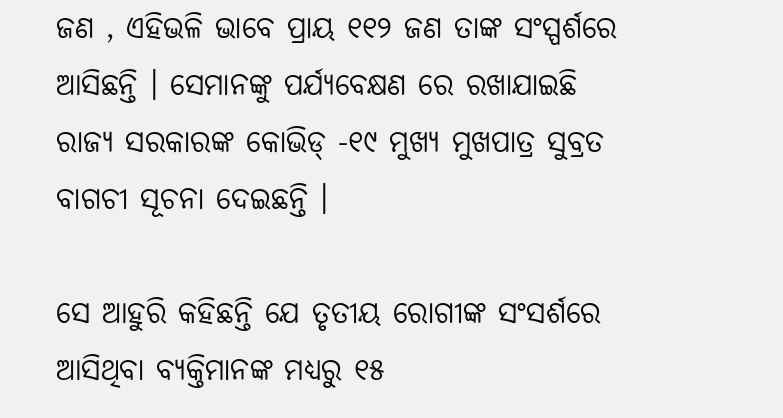ଜଣ , ଏହିଭଳି ଭାବେ ପ୍ରାୟ ୧୧୨ ଜଣ ତାଙ୍କ ସଂସ୍ପର୍ଶରେ ଆସିଛନ୍ତି । ସେମାନଙ୍କୁ ପର୍ଯ୍ୟବେକ୍ଷଣ ରେ ରଖାଯାଇଛି ରାଜ୍ୟ ସରକାରଙ୍କ କୋଭିଡ୍ -୧୯ ମୁଖ୍ୟ ମୁଖପାତ୍ର ସୁବ୍ରତ ବାଗଚୀ ସୂଚନା ଦେଇଛନ୍ତି ।

ସେ ଆହୁରି କହିଛନ୍ତି ଯେ ତୃତୀୟ ରୋଗୀଙ୍କ ସଂସର୍ଶରେ ଆସିଥିବା ବ୍ୟକ୍ତିମାନଙ୍କ ମଧ୍ୟରୁ ୧୫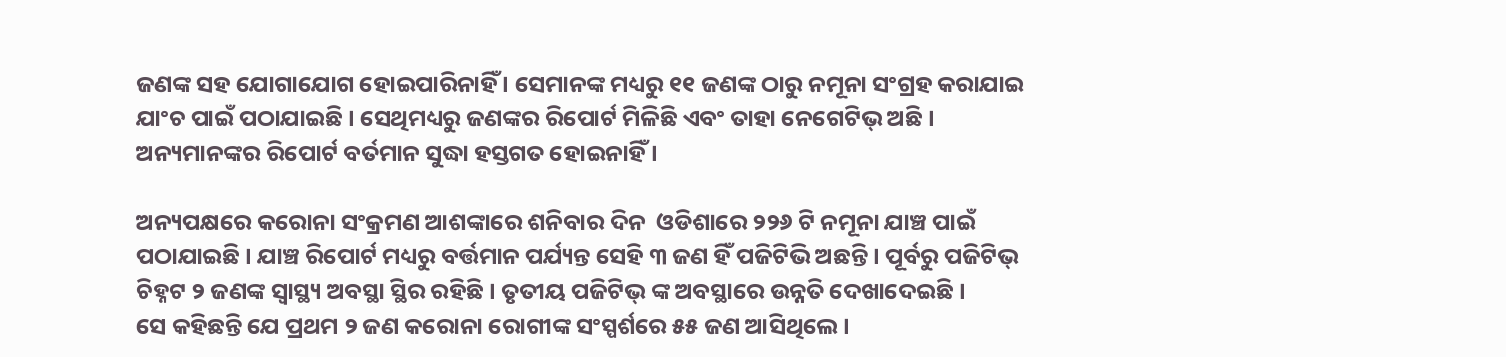ଜଣଙ୍କ ସହ ଯୋଗାଯୋଗ ହୋଇପାରିନାହିଁ । ସେମାନଙ୍କ ମଧ୍ୟରୁ ୧୧ ଜଣଙ୍କ ଠାରୁ ନମୂନା ସଂଗ୍ରହ କରାଯାଇ ଯାଂଚ ପାଇଁ ପଠାଯାଇଛି । ସେଥିମଧ୍ୟରୁ ଜଣଙ୍କର ରିପୋର୍ଟ ମିଳିଛି ଏବଂ ତାହା ନେଗେଟିଭ୍ ଅଛି । ଅନ୍ୟମାନଙ୍କର ରିପୋର୍ଟ ବର୍ତମାନ ସୁଦ୍ଧା ହସ୍ତଗତ ହୋଇନାହିଁ ।

ଅନ୍ୟପକ୍ଷରେ କରୋନା ସଂକ୍ରମଣ ଆଶଙ୍କାରେ ଶନିବାର ଦିନ  ଓଡିଶାରେ ୨୨୬ ଟି ନମୂନା ଯାଞ୍ଚ ପାଇଁ ପଠାଯାଇଛି । ଯାଞ୍ଚ ରିପୋର୍ଟ ମଧ୍ୟରୁ ବର୍ତ୍ତମାନ ପର୍ଯ୍ୟନ୍ତ ସେହି ୩ ଜଣ ହିଁ ପଜିଟିଭି ଅଛନ୍ତି । ପୂର୍ବରୁ ପଜିଟିଭ୍ ଚିହ୍ନଟ ୨ ଜଣଙ୍କ ସ୍ୱାସ୍ଥ୍ୟ ଅବସ୍ଥା ସ୍ଥିର ରହିଛି । ତୃତୀୟ ପଜିଟିଭ୍ ଙ୍କ ଅବସ୍ଥାରେ ଉନ୍ନତି ଦେଖାଦେଇଛି ।
ସେ କହିଛନ୍ତି ଯେ ପ୍ରଥମ ୨ ଜଣ କରୋନା ରୋଗୀଙ୍କ ସଂସ୍ପର୍ଶରେ ୫୫ ଜଣ ଆସିଥିଲେ ।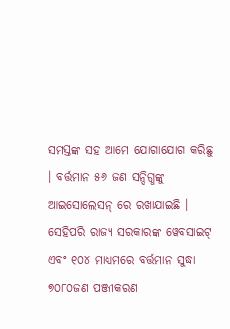ସମସ୍ତଙ୍କ ସହ ଆମେ ଯୋଗାଯୋଗ କରିଛୁ । ବର୍ତ୍ତମାନ ୫୬ ଜଣ ସନ୍ଦିଗ୍ଧଙ୍କୁ ଆଇସୋଲେସନ୍ ରେ ରଖାଯାଇଛି ।
ସେହିପରି ରାଜ୍ୟ ସରକାରଙ୍କ ୱେବସାଇଟ୍ ଏବଂ ୧୦୪ ମାଧ୍ୟମରେ ବର୍ତ୍ତମାନ ସୁଦ୍ଧା ୭୦୮୦ଜଣ ପଞ୍ଜୀକରଣ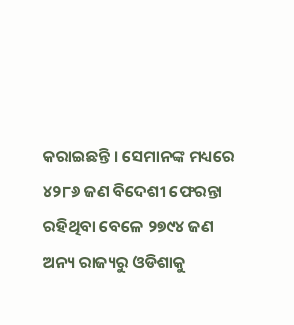କରାଇଛନ୍ତି । ସେମାନଙ୍କ ମଧ୍ୟରେ ୪୨୮୬ ଜଣ ବିଦେଶୀ ଫେରନ୍ତା ରହିଥିବା ବେଳେ ୨୭୯୪ ଜଣ ଅନ୍ୟ ରାଜ୍ୟରୁ ଓଡିଶାକୁ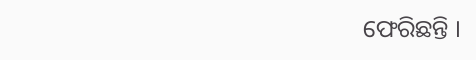ଫେରିଛନ୍ତି ।